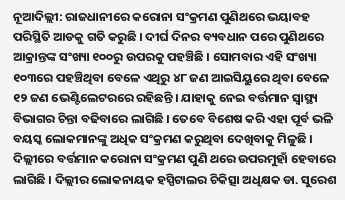ନୂଆଦିଲ୍ଲୀ: ରାଜଧାନୀରେ କରୋନା ସଂକ୍ରମଣ ପୁଣିଥରେ ଭୟାବହ ପରିସ୍ଥିତି ଆଡକୁ ଗତି କରୁଛି । ଦୀର୍ଘ ଦିନର ବ୍ୟବଧାନ ପରେ ପୁଣିଥରେ ଆକ୍ରାନ୍ତଙ୍କ ସଂଖ୍ୟା ୧୦୦ରୁ ଉପରକୁ ପହଞ୍ଚିଛି । ସୋମବାର ଏହି ସଂଖ୍ୟା ୧୦୩ରେ ପହଞ୍ଚିଥିବା ବେଳେ ଏଥିରୁ ୪୮ ଜଣ ଆଇସିୟୁରେ ଥିବା ବେଳେ ୧୨ ଜଣ ଭେଣ୍ଟିଲେଟରରେ ରହିଛନ୍ତି । ଯାହାକୁ ନେଇ ବର୍ତ୍ତମାନ ସ୍ୱାସ୍ଥ୍ୟ ବିଭାଗର ଚିନ୍ତା ବଢିବାରେ ଲାଗିଛି । ତେବେ ବିଶେଷ କରି ଏହା ପୂର୍ବ ଭଳି ବୟସ୍କ ଲୋକମାନଙ୍କୁ ଅଧିକ ସଂକ୍ରମଣ କରୁଥିବା ଦେଖିବାକୁ ମିଳୁଛି ।
ଦିଲ୍ଲୀରେ ବର୍ତ୍ତମାନ କରୋନା ସଂକ୍ରମଣ ପୁଣି ଥରେ ଉପରମୁହାଁ ହେବାରେ ଲାଗିଛି । ଦିଲ୍ଲୀର ଲୋକନାୟକ ହସ୍ପିଟାଲର ଚିକିତ୍ସା ଅଧିକ୍ଷକ ଡା. ସୁରେଶ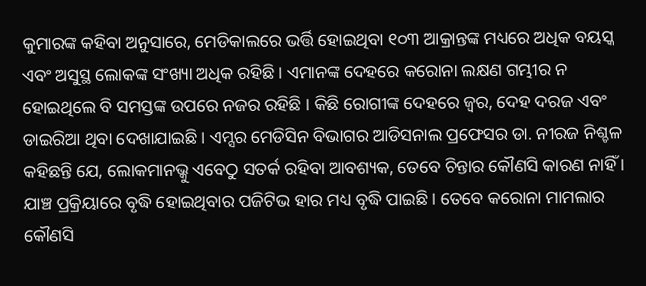କୁମାରଙ୍କ କହିବା ଅନୁସାରେ, ମେଡିକାଲରେ ଭର୍ତ୍ତି ହୋଇଥିବା ୧୦୩ ଆକ୍ରାନ୍ତଙ୍କ ମଧ୍ୟରେ ଅଧିକ ବୟସ୍କ ଏବଂ ଅସୁସ୍ଥ ଲୋକଙ୍କ ସଂଖ୍ୟା ଅଧିକ ରହିଛି । ଏମାନଙ୍କ ଦେହରେ କରୋନା ଲକ୍ଷଣ ଗମ୍ଭୀର ନ ହୋଇଥିଲେ ବି ସମସ୍ତଙ୍କ ଉପରେ ନଜର ରହିଛି । କିଛି ରୋଗୀଙ୍କ ଦେହରେ ଜ୍ୱର, ଦେହ ଦରଜ ଏବଂ ଡାଇରିଆ ଥିବା ଦେଖାଯାଇଛି । ଏମ୍ସର ମେଡିସିନ ବିଭାଗର ଆଡିସନାଲ ପ୍ରଫେସର ଡା. ନୀରଜ ନିଶ୍ଚଳ କହିଛନ୍ତି ଯେ, ଲୋକମାନଭ୍କୁ ଏବେଠୁ ସତର୍କ ରହିବା ଆବଶ୍ୟକ, ତେବେ ଚିନ୍ତାର କୌଣସି କାରଣ ନାହିଁ । ଯାଞ୍ଚ ପ୍ରକ୍ରିୟାରେ ବୃଦ୍ଧି ହୋଇଥିବାର ପଜିଟିଭ ହାର ମଧ୍ୟ ବୃଦ୍ଧି ପାଇଛି । ତେବେ କରୋନା ମାମଲାର କୌଣସି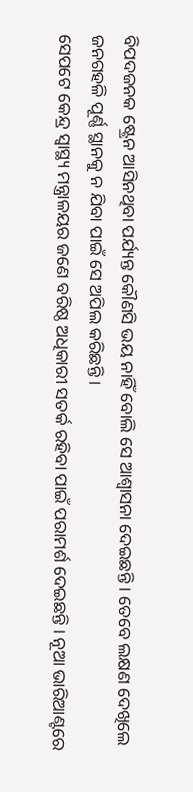ବିପଦଜନକ ଷ୍ଟ୍ରେନ ଆସିନଥିବା ପର୍ଯ୍ୟନ୍ତ କୌଣସି ଭୟ ନାହିଁ ବୋଲି ସେ ଆଶ୍ୱାସନା ଦେଇଛନ୍ତି । ତେବେ ଲକ୍ଷଣ ଦେଖିଲେ ଜନଗହଳି ପୂର୍ଣ୍ଣ ସ୍ଥାନକୁ ନ ଯିବା ପାଇଁ ସେ ଅପିଲ କରିଛନ୍ତି ।
ସେପଟେ କେନ୍ଦ୍ର ସ୍ୱାସ୍ଥ୍ୟ ମନ୍ତ୍ରାଳୟର ଜଣେ ବରିଷ୍ଠ ଅଧିକାରୀ ସତର୍କ ରହିବା ପାଇଁ ପରାମର୍ଶ ଦେଇଛନ୍ତି । ନୂଆ ଭାରିଆଣ୍ଟରେ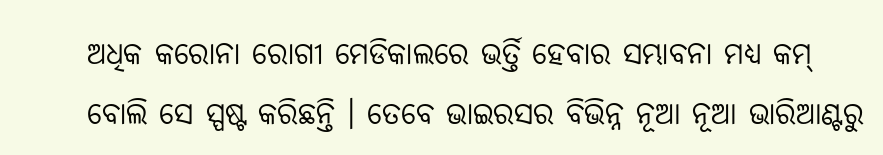ଅଧିକ କରୋନା ରୋଗୀ ମେଡିକାଲରେ ଭର୍ତ୍ତି ହେବାର ସମ୍ଭାବନା ମଧ୍ୟ କମ୍ ବୋଲି ସେ ସ୍ପଷ୍ଟ କରିଛନ୍ତି । ତେବେ ଭାଇରସର ବିଭିନ୍ନ ନୂଆ ନୂଆ ଭାରିଆଣ୍ଟରୁ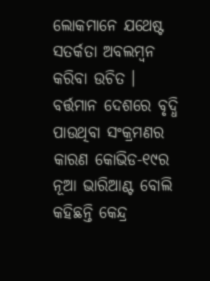ଲୋକମାନେ ଯଥେଷ୍ଟ ସତର୍କତା ଅବଲମ୍ବନ କରିବା ଉଚିତ । ବର୍ତ୍ତମାନ ଦେଶରେ ବୃଦ୍ଧି ପାଉଥିବା ସଂକ୍ରମଣର କାରଣ କୋଭିଡ-୧୯ର ନୂଆ ଭାରିଆଣ୍ଟ ବୋଲି କହିଛନ୍ତି କେନ୍ଦ୍ର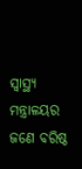ସ୍ୱାସ୍ଥ୍ୟ ମନ୍ତ୍ରାଳୟର ଜଣେ ବରିଷ୍ଠ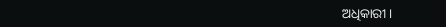ଅଧିକାରୀ ।